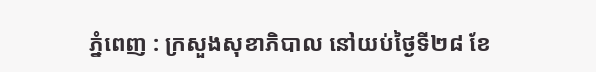ភ្នំពេញ : ក្រសួងសុខាភិបាល នៅយប់ថ្ងៃទី២៨ ខែ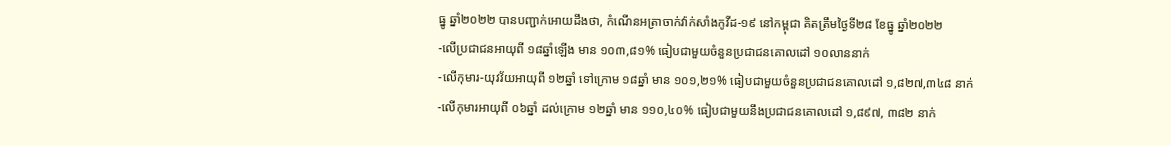ធ្នូ ឆ្នាំ២០២២ បានបញ្ជាក់អោយដឹងថា, កំណេីនអត្រាចាក់វ៉ាក់សាំងកូវីដ-១៩ នៅកម្ពុជា គិតត្រឹមថ្ងៃទី២៨ ខែធ្នូ ឆ្នាំ២០២២
-លើប្រជាជនអាយុពី ១៨ឆ្នាំឡើង មាន ១០៣,៨១% ធៀបជាមួយចំនួនប្រជាជនគោលដៅ ១០លាននាក់
-លើកុមារ-យុវវ័យអាយុពី ១២ឆ្នាំ ទៅក្រោម ១៨ឆ្នាំ មាន ១០១,២១% ធៀបជាមួយចំនួនប្រជាជនគោលដៅ ១,៨២៧,៣៤៨ នាក់
-លើកុមារអាយុពី ០៦ឆ្នាំ ដល់ក្រោម ១២ឆ្នាំ មាន ១១០,៤០% ធៀបជាមួយនឹងប្រជាជនគោលដៅ ១,៨៩៧, ៣៨២ នាក់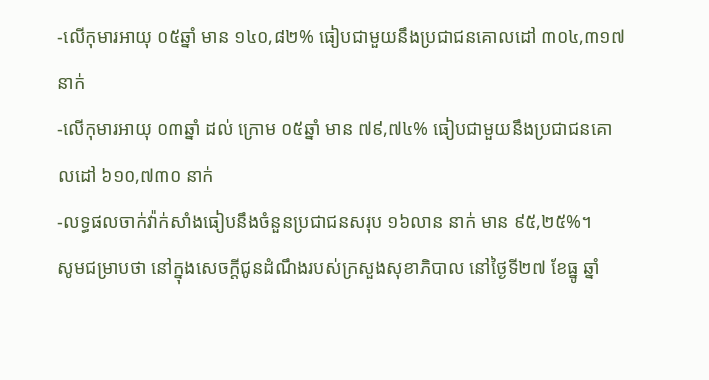-លើកុមារអាយុ ០៥ឆ្នាំ មាន ១៤០,៨២% ធៀបជាមួយនឹងប្រជាជនគោលដៅ ៣០៤,៣១៧ នាក់
-លើកុមារអាយុ ០៣ឆ្នាំ ដល់ ក្រោម ០៥ឆ្នាំ មាន ៧៩,៧៤% ធៀបជាមួយនឹងប្រជាជនគោលដៅ ៦១០,៧៣០ នាក់
-លទ្ធផលចាក់វ៉ាក់សាំងធៀបនឹងចំនួនប្រជាជនសរុប ១៦លាន នាក់ មាន ៩៥,២៥%។
សូមជម្រាបថា នៅក្នុងសេចក្ដីជូនដំណឹងរបស់ក្រសួងសុខាភិបាល នៅថ្ងៃទី២៧ ខែធ្នូ ឆ្នាំ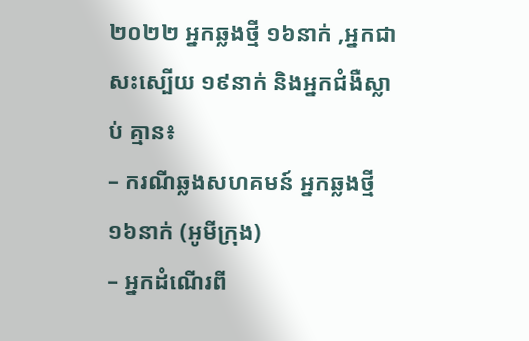២០២២ អ្នកឆ្លងថ្មី ១៦នាក់ ,អ្នកជាសះស្បើយ ១៩នាក់ និងអ្នកជំងឺស្លាប់ គ្មាន៖
– ករណីឆ្លងសហគមន៍ អ្នកឆ្លងថ្មី ១៦នាក់ (អូមីក្រុង)
– អ្នកដំណើរពី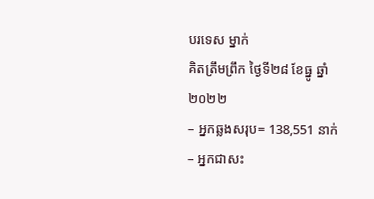បរទេស ម្នាក់
គិតត្រឹមព្រឹក ថ្ងៃទី២៨ ខែធ្នូ ឆ្នាំ២០២២
– អ្នកឆ្លងសរុប= 138,551 នាក់
– អ្នកជាសះ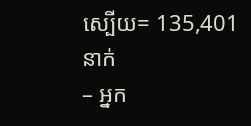ស្បើយ= 135,401 នាក់
– អ្នក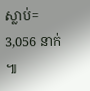ស្លាប់= 3,056 នាក់ ៕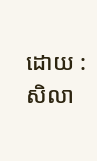ដោយ : សិលា